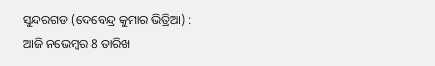ସୁନ୍ଦରଗଡ (ଦେବେନ୍ଦ୍ର କୁମାର ଭିତ୍ରିଆ) :
ଆଜି ନଭେମ୍ବର 8 ତାରିଖ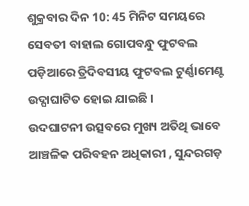ଶୁକ୍ରବାର ଦିନ 10: 45 ମିନିଟ ସମୟରେ ସେବତୀ ବାହାଲ ଗୋପବନ୍ଧୁ ଫୁଟବଲ ପଡ଼ିଆରେ ତ୍ରିଦିବସୀୟ ଫୁଟବଲ ଟୁର୍ଣ୍ଣାମେଣ୍ଟ ଉଦ୍ଘାଘାଟିତ ହୋଇ ଯାଇଛି ।
ଉଦଘାଟନୀ ଉତ୍ସବରେ ମୁଖ୍ୟ ଅତିଥି ଭାବେ ଆଞ୍ଚଳିକ ପରିବହନ ଅଧିକାରୀ , ସୁନ୍ଦରଗଡ଼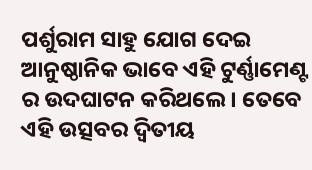ପର୍ଶୁରାମ ସାହୁ ଯୋଗ ଦେଇ ଆନୁଷ୍ଠାନିକ ଭାବେ ଏହି ଟୁର୍ଣ୍ଣାମେଣ୍ଟ ର ଉଦଘାଟନ କରିଥଲେ । ତେବେ ଏହି ଉତ୍ସବର ଦ୍ଵିତୀୟ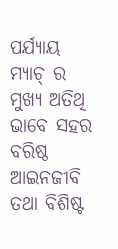ପର୍ଯ୍ୟାୟ ମ୍ୟାଚ୍ ର ମୁଖ୍ୟ ଅତିଥି ଭାବେ ସହର ବରିଷ୍ଠ ଆଇନଜୀବି ତଥା ବିଶିଷ୍ଟ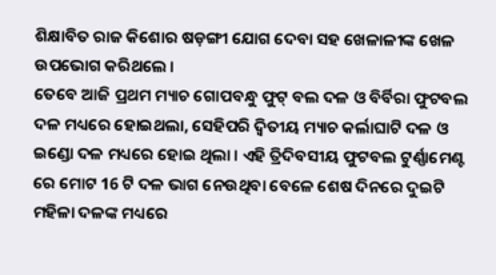ଶିକ୍ଷାବିତ ରାଜ କିଶୋର ଷଡ଼ଙ୍ଗୀ ଯୋଗ ଦେବା ସହ ଖେଳାଳୀଙ୍କ ଖେଳ ଉପଭୋଗ କରିଥଲେ ।
ତେବେ ଆଜି ପ୍ରଥମ ମ୍ୟାଚ ଗୋପବନ୍ଧୁ ଫୁଟ୍ ବଲ ଦଳ ଓ ବିର୍ବିରା ଫୁଟବଲ ଦଳ ମଧ୍ୟରେ ହୋଇଥଲା, ସେହିପରି ଦ୍ବିତୀୟ ମ୍ୟାଚ କର୍ଲାଘାଟି ଦଳ ଓ ଇଣ୍ଡୋ ଦଳ ମଧ୍ୟରେ ହୋଇ ଥିଲା । ଏହି ତ୍ରିଦିବସୀୟ ଫୁଟବଲ ଟୁର୍ଣ୍ଣାମେଣ୍ଟ ରେ ମୋଟ 16 ଟି ଦଳ ଭାଗ ନେଉଥିବା ବେଳେ ଶେଷ ଦିନରେ ଦୁଇଟି ମହିଳା ଦଳଙ୍କ ମଧ୍ୟରେ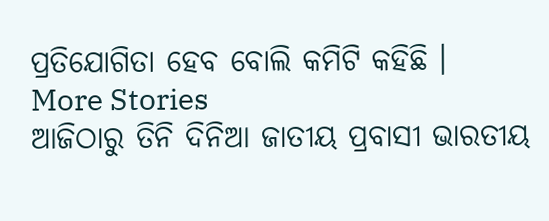ପ୍ରତିଯୋଗିତା ହେବ ବୋଲି କମିଟି କହିଛି ।
More Stories
ଆଜିଠାରୁ ତିନି ଦିନିଆ ଜାତୀୟ ପ୍ରବାସୀ ଭାରତୀୟ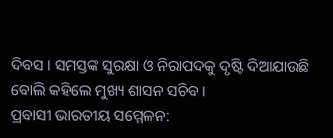ଦିବସ । ସମସ୍ତଙ୍କ ସୁରକ୍ଷା ଓ ନିରାପଦକୁ ଦୃଷ୍ଟି ଦିଆଯାଉଛି ବୋଲି କହିଲେ ମୁଖ୍ୟ ଶାସନ ସଚିବ।
ପ୍ରବାସୀ ଭାରତୀୟ ସମ୍ମେଳନ: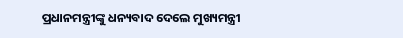ପ୍ରଧାନମନ୍ତ୍ରୀଙ୍କୁ ଧନ୍ୟବାଦ ଦେଲେ ମୁଖ୍ୟମନ୍ତ୍ରୀ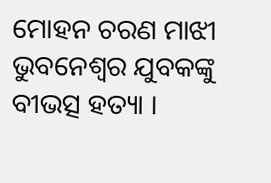ମୋହନ ଚରଣ ମାଝୀ
ଭୁବନେଶ୍ୱର ଯୁବକଙ୍କୁ ବୀଭତ୍ସ ହତ୍ୟା ।